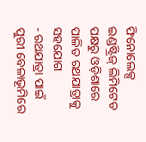ଫିନୋଲେକ୍ସ ଇଣ୍ଡଷ୍ଟ୍ରିଜ୍ ଲିମିଟେଡ ପକ୍ଷରୁ ଓଡ଼ିଶାରେ ପାଳିତ ରଥଯାତ୍ରାକୁ ସହଯୋଗ
- ରଥଯାତ୍ରା ପାଇଁ ପୁରୀ ବେଳାଭୂମିରେ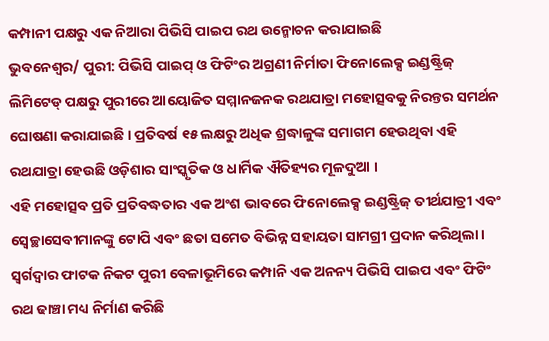କମ୍ପାନୀ ପକ୍ଷରୁ ଏକ ନିଆରା ପିଭିସି ପାଇପ ରଥ ଉନ୍ମୋଚନ କରାଯାଇଛି
ଭୁବନେଶ୍ୱର/ ପୁରୀ: ପିଭିସି ପାଇପ୍ ଓ ଫିଟିଂର ଅଗ୍ରଣୀ ନିର୍ମାତା ଫିନୋଲେକ୍ସ ଇଣ୍ଡଷ୍ଟ୍ରିଜ୍ ଲିମିଟେଡ୍ ପକ୍ଷରୁ ପୁରୀରେ ଆୟୋଜିତ ସମ୍ମାନଜନକ ରଥଯାତ୍ରା ମହୋତ୍ସବକୁ ନିରନ୍ତର ସମର୍ଥନ ଘୋଷଣା କରାଯାଇଛି । ପ୍ରତିବର୍ଷ ୧୫ ଲକ୍ଷରୁ ଅଧିକ ଶ୍ରଦ୍ଧାଳୁଙ୍କ ସମାଗମ ହେଉଥିବା ଏହି ରଥଯାତ୍ରା ହେଉଛି ଓଡ଼ିଶାର ସାଂସ୍କୃତିକ ଓ ଧାର୍ମିକ ଐତିହ୍ୟର ମୂଳଦୁଆ ।
ଏହି ମହୋତ୍ସବ ପ୍ରତି ପ୍ରତିବଦ୍ଧତାର ଏକ ଅଂଶ ଭାବରେ ଫିନୋଲେକ୍ସ ଇଣ୍ଡଷ୍ଟ୍ରିଜ୍ ତୀର୍ଥଯାତ୍ରୀ ଏବଂ ସ୍ୱେଚ୍ଛାସେବୀମାନଙ୍କୁ ଟୋପି ଏବଂ ଛତା ସମେତ ବିଭିନ୍ନ ସହାୟତା ସାମଗ୍ରୀ ପ୍ରଦାନ କରିଥିଲା । ସ୍ୱର୍ଗଦ୍ୱାର ଫାଟକ ନିକଟ ପୁରୀ ବେଳାଭୂମିରେ କମ୍ପାନି ଏକ ଅନନ୍ୟ ପିଭିସି ପାଇପ ଏବଂ ଫିଟିଂ ରଥ ଢାଞ୍ଚା ମଧ୍ୟ ନିର୍ମାଣ କରିଛି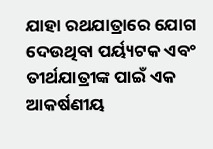ଯାହା ରଥଯାତ୍ରାରେ ଯୋଗ ଦେଉଥିବା ପର୍ୟ୍ୟଟକ ଏବଂ ତୀର୍ଥଯାତ୍ରୀଙ୍କ ପାଇଁ ଏକ ଆକର୍ଷଣୀୟ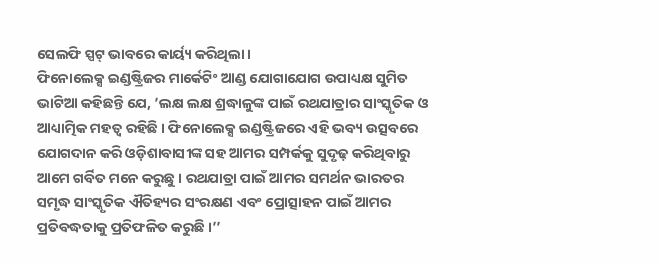ସେଲଫି ସ୍ପଟ୍ ଭାବରେ କାର୍ୟ୍ୟ କରିଥିଲା ।
ଫିନୋଲେକ୍ସ ଇଣ୍ଡଷ୍ଟ୍ରିଜର ମାର୍କେଟିଂ ଆଣ୍ଡ ଯୋଗାଯୋଗ ଉପାଧ୍ୟକ୍ଷ ସୁମିତ ଭାଟିଆ କହିଛନ୍ତି ଯେ, ’ଲକ୍ଷ ଲକ୍ଷ ଶ୍ରଦ୍ଧାଳୁଙ୍କ ପାଇଁ ରଥଯାତ୍ରାର ସାଂସ୍କୃତିକ ଓ ଆଧ୍ୟାତ୍ମିକ ମହତ୍ୱ ରହିଛି । ଫିନୋଲେକ୍ସ ଇଣ୍ଡଷ୍ଟ୍ରିଜରେ ଏହି ଭବ୍ୟ ଉତ୍ସବରେ ଯୋଗଦାନ କରି ଓଡ଼ିଶାବାସୀଙ୍କ ସହ ଆମର ସମ୍ପର୍କକୁ ସୁଦୃଢ଼ କରିଥିବାରୁ ଆମେ ଗର୍ବିତ ମନେ କରୁଛୁ । ରଥଯାତ୍ରା ପାଇଁ ଆମର ସମର୍ଥନ ଭାରତର ସମୃଦ୍ଧ ସାଂସ୍କୃତିକ ଐତିହ୍ୟର ସଂରକ୍ଷଣ ଏବଂ ପ୍ରୋତ୍ସାହନ ପାଇଁ ଆମର ପ୍ରତିବଦ୍ଧତାକୁ ପ୍ରତିଫଳିତ କରୁଛି ।’’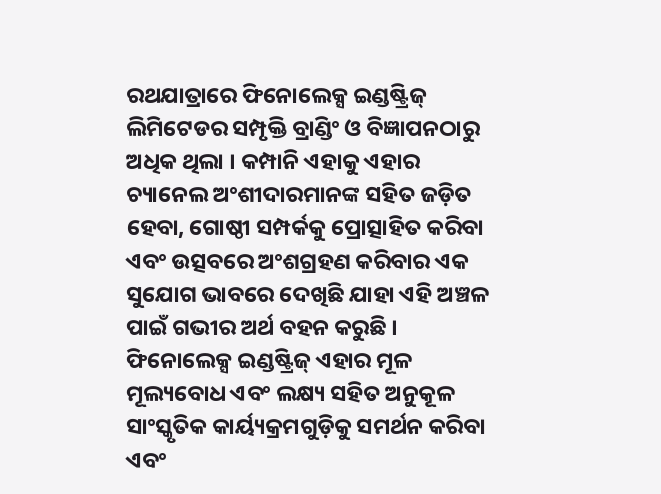ରଥଯାତ୍ରାରେ ଫିନୋଲେକ୍ସ ଇଣ୍ଡଷ୍ଟ୍ରିଜ୍ ଲିମିଟେଡର ସମ୍ପୃକ୍ତି ବ୍ରାଣ୍ଡିଂ ଓ ବିଜ୍ଞାପନଠାରୁ ଅଧିକ ଥିଲା । କମ୍ପାନି ଏହାକୁ ଏହାର ଚ୍ୟାନେଲ ଅଂଶୀଦାରମାନଙ୍କ ସହିତ ଜଡ଼ିତ ହେବା, ଗୋଷ୍ଠୀ ସମ୍ପର୍କକୁ ପ୍ରୋତ୍ସାହିତ କରିବା ଏବଂ ଉତ୍ସବରେ ଅଂଶଗ୍ରହଣ କରିବାର ଏକ ସୁଯୋଗ ଭାବରେ ଦେଖିଛି ଯାହା ଏହି ଅଞ୍ଚଳ ପାଇଁ ଗଭୀର ଅର୍ଥ ବହନ କରୁଛି । ଫିନୋଲେକ୍ସ ଇଣ୍ଡଷ୍ଟ୍ରିଜ୍ ଏହାର ମୂଳ ମୂଲ୍ୟବୋଧ ଏବଂ ଲକ୍ଷ୍ୟ ସହିତ ଅନୁକୂଳ ସାଂସ୍କୃତିକ କାର୍ୟ୍ୟକ୍ରମଗୁଡ଼ିକୁ ସମର୍ଥନ କରିବା ଏବଂ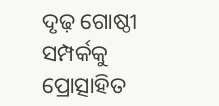ଦୃଢ଼ ଗୋଷ୍ଠୀ ସମ୍ପର୍କକୁ ପ୍ରୋତ୍ସାହିତ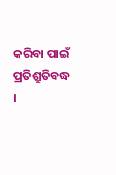କରିବା ପାଇଁ ପ୍ରତିଶ୍ରୁତିବଦ୍ଧ ।